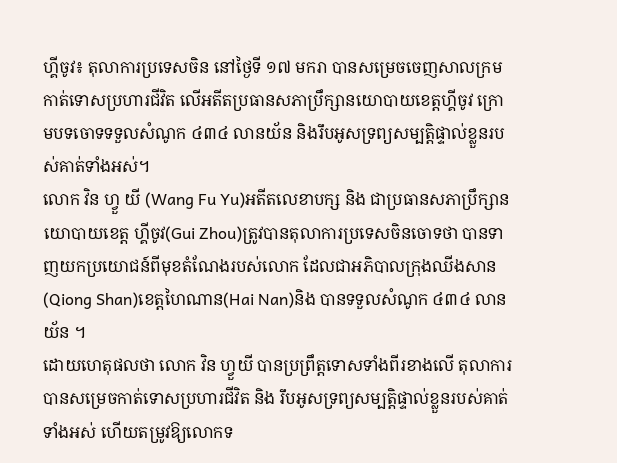ហ្គីចូវ៖ តុលាការប្រទេសចិន នៅថ្ងៃទី ១៧ មករា បានសម្រេចចេញសាលក្រមកាត់ទោសប្រហារជីវិត លើអតីតប្រធានសភាប្រឹក្សានយោបាយខេត្តហ្គីចូវ ក្រោមបទចោទទទួលសំណូក ៤៣៤ លានយ័ន និងរឹបអូសទ្រព្យសម្បត្តិផ្ទាល់ខ្លួនរបស់គាត់ទាំងអស់។
លោក វិន ហ្វួ យី (Wang Fu Yu)អតីតលេខាបក្ស និង ជាប្រធានសភាប្រឹក្សានយោបាយខេត្ត ហ្គីចូវ(Gui Zhou)ត្រូវបានតុលាការប្រទេសចិនចោទថា បានទាញយកប្រយោជន៍ពីមុខតំណែងរបស់លោក ដែលជាអភិបាលក្រុងឈីងសាន(Qiong Shan)ខេត្តហៃណាន(Hai Nan)និង បានទទួលសំណូក ៤៣៤ លានយ័ន ។
ដោយហេតុផលថា លោក វិន ហ្វួយី បានប្រព្រឹត្តទោសទាំងពីរខាងលើ តុលាការបានសម្រេចកាត់ទោសប្រហារជីវិត និង រឹបអូសទ្រព្យសម្បត្តិផ្ទាល់ខ្លួនរបស់គាត់ទាំងអស់ ហើយតម្រូវឱ្យលោកទ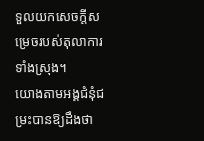ទួលយកសេចក្តីសម្រេចរបស់តុលាការទាំងស្រុង។
យោងតាមអង្គជំនុំជម្រះបានឱ្យដឹងថា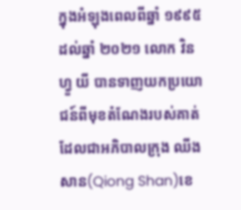ក្នុងអំឡុងពេលពីឆ្នាំ ១៩៩៥ ដល់ឆ្នាំ ២០២១ លោក វិន ហ្វួ យី បានទាញយកប្រយោជន៍ពីមុខតំណែងរបស់គាត់ ដែលជាអភិបាលក្រុង ឈីងសាន(Qiong Shan)ខេ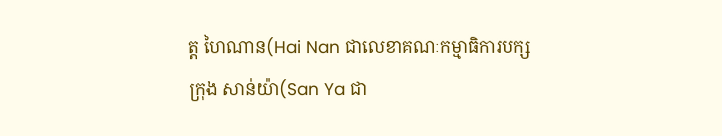ត្ត ហៃណាន(Hai Nan ជាលេខាគណៈកម្មាធិការបក្សក្រុង សាន់យ៉ា(San Ya ជា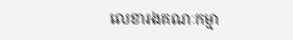លេខារងគណៈកម្មា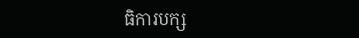ធិការបក្ស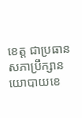ខេត្ត ជាប្រធានសភាប្រឹក្សានយោបាយខេ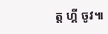ត្ត ហ្គី ចូវ៕